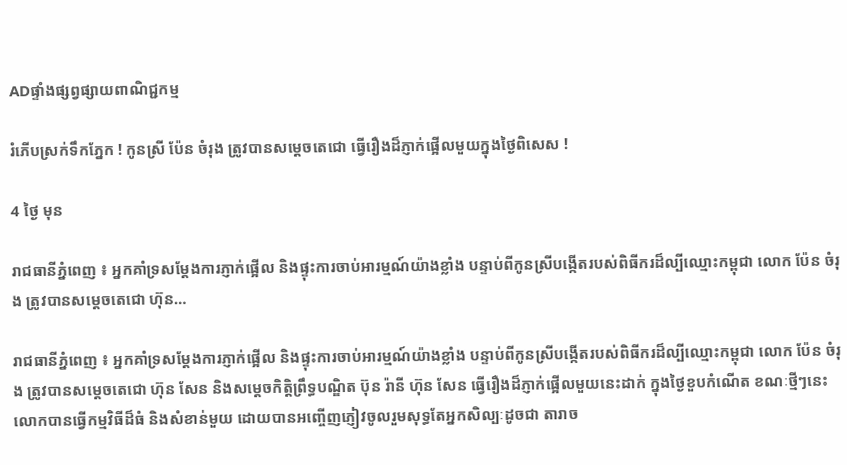ADផ្ទាំងផ្សព្វផ្សាយពាណិជ្ជកម្ម

រំភើបស្រក់ទឹកភ្នែក ! កូនស្រី ប៉ែន ចំរុង ត្រូវបានសម្ដេចតេជោ ធ្វើរឿងដ៏ភ្ញាក់ផ្អើលមួយក្នុងថ្ងៃពិសេស !

4 ថ្ងៃ មុន

រាជធានីភ្នំពេញ ៖ អ្នកគាំទ្រសម្ដែងការភ្ញាក់ផ្អើល និងផ្ទុះការចាប់អារម្មណ៍យ៉ាងខ្លាំង បន្ទាប់ពីកូនស្រីបង្កើតរបស់ពិធីករដ៏ល្បីឈ្មោះកម្ពុជា លោក ប៉ែន ចំរុង ត្រូវបានសម្ដេចតេជោ ហ៊ុន…

រាជធានីភ្នំពេញ ៖ អ្នកគាំទ្រសម្ដែងការភ្ញាក់ផ្អើល និងផ្ទុះការចាប់អារម្មណ៍យ៉ាងខ្លាំង បន្ទាប់ពីកូនស្រីបង្កើតរបស់ពិធីករដ៏ល្បីឈ្មោះកម្ពុជា លោក ប៉ែន ចំរុង ត្រូវបានសម្ដេចតេជោ ហ៊ុន សែន និងសម្តេចកិត្តិព្រឹទ្ធបណ្ឌិត ប៊ុន រ៉ានី ហ៊ុន សែន ធ្វើរឿងដ៏ភ្ញាក់ផ្អើលមួយនេះដាក់ ក្នុងថ្ងៃខួបកំណើត ខណៈថ្មីៗនេះលោកបានធ្វើកម្មវិធីដ៏ធំ និងសំខាន់មួយ ដោយបានអញ្ចើញភ្ញៀវចូលរួមសុទ្ធតែអ្នកសិល្បៈដូចជា តារាច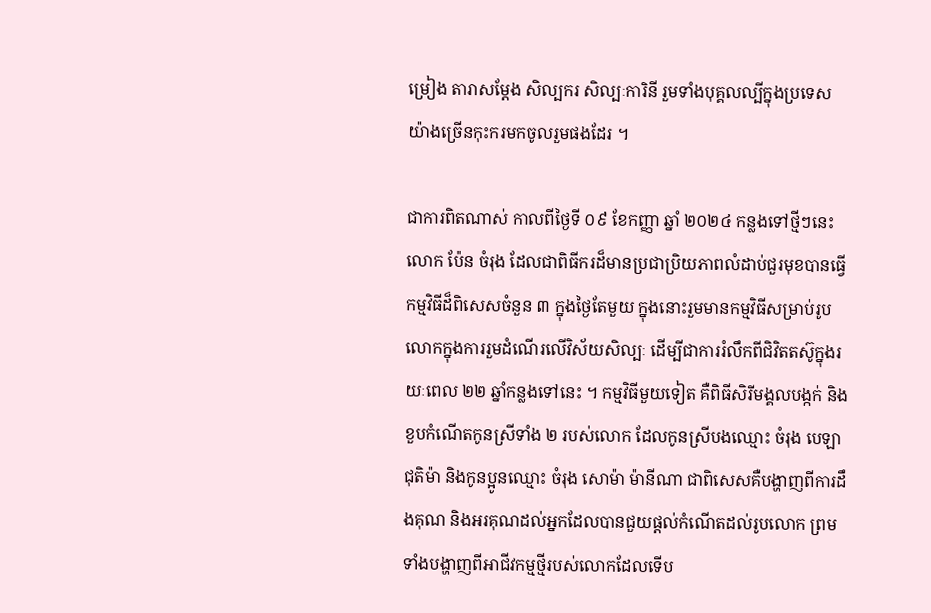ម្រៀង តារាសម្ដែង សិល្បករ សិល្បៈការិនី រួមទាំងបុគ្គលល្បីក្នុងប្រទេសយ៉ាងច្រើនកុះករមកចូលរួមផងដែរ ។

ជាការពិតណាស់ កាលពីថ្ងៃទី ០៩ ខែកញ្ញា ឆ្នាំ ២០២៤ កន្លងទៅថ្មីៗនេះ លោក ប៉ែន ចំរុង ដែលជាពិធីករដ៏មានប្រជាប្រិយភាពលំដាប់ជួរមុខបានធ្វើកម្មវិធីដ៏ពិសេសចំនួន ៣ ក្នុងថ្ងៃតែមួយ ក្នុងនោះរួមមានកម្មវិធីសម្រាប់រូបលោកក្នុងការរួមដំណើរលើវិស័យសិល្បៈ ដើម្បីជាការរំលឹកពីជិវិតតស៊ូក្នុងរយៈពេល ២២ ឆ្នាំកន្លងទៅនេះ ។ កម្មវិធីមួយទៀត គឺពិធីសិរីមង្គលបង្កក់ និងខួបកំណើតកូនស្រីទាំង ២ របស់លោក ដែលកូនស្រីបងឈ្មោះ ចំរុង បេឡា ជុតិម៉ា និងកូនប្អូនឈ្មោះ ចំរុង សោម៉ា ម៉ានីណា ជាពិសេសគឺបង្ហាញពីការដឹងគុណ និងអរគុណដល់អ្នកដែលបានជួយផ្ដល់កំណើតដល់រូបលោក ព្រមទាំងបង្ហាញពីអាជីវកម្មថ្មីរបស់លោកដែលទើប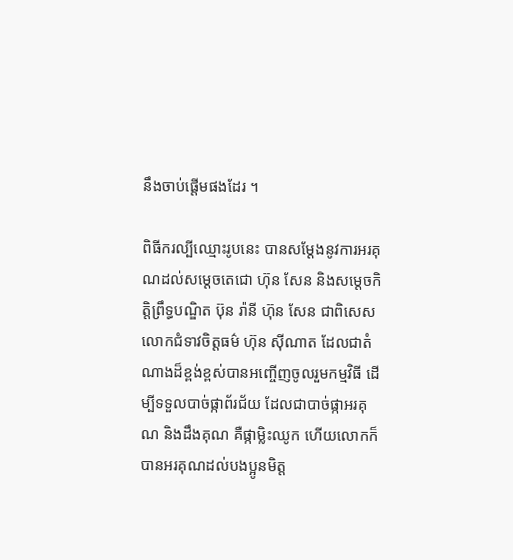នឹងចាប់ផ្តើមផងដែរ ។

ពិធីករល្បីឈ្មោះរូបនេះ បានសម្ដែងនូវការអរគុណដល់សម្ដេចតេជោ ហ៊ុន សែន និងសម្តេចកិត្តិព្រឹទ្ធបណ្ឌិត ប៊ុន រ៉ានី ហ៊ុន សែន ជាពិសេសលោកជំទាវចិត្តធម៌ ហ៊ុន ស៊ីណាត ដែលជាតំណាងដ៏ខ្ពង់ខ្ពស់បានអញ្ចើញចូលរួមកម្មវិធី ដើម្បីទទួលបាច់ផ្កាព័រជ័យ ដែលជាបាច់ផ្កាអរគុណ និងដឹងគុណ គឺផ្កាម្លិះឈូក ហើយលោកក៏បានអរគុណដល់បងប្អូនមិត្ត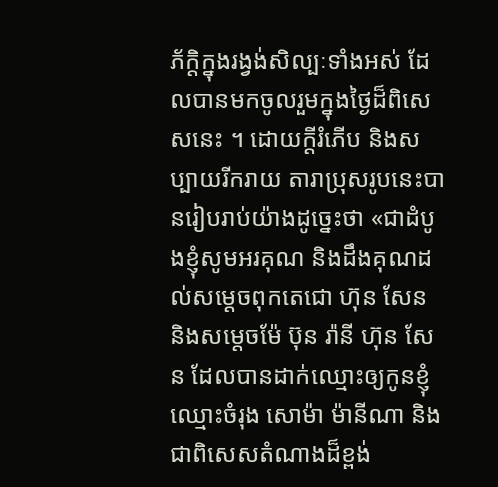ភ័ក្តិក្នុងរង្វង់សិល្បៈទាំងអស់ ដែលបានមកចូលរួមក្នុងថ្ងៃដ៏ពិសេសនេះ ។ ដោយក្ដីរំភើប និងសប្បាយរីករាយ តារាប្រុសរូបនេះបានរៀបរាប់យ៉ាងដូច្នេះថា «ជាដំបូងខ្ញុំសូមអរគុណ និងដឹងគុណដល់សម្ដេចពុកតេជោ ហ៊ុន សែន និងសម្តេចម៉ែ ប៊ុន រ៉ានី ហ៊ុន សែន ដែលបានដាក់ឈ្មោះឲ្យកូនខ្ញុំឈ្មោះចំរុង សោម៉ា ម៉ានីណា និងជាពិសេសតំណាងដ៏ខ្ពង់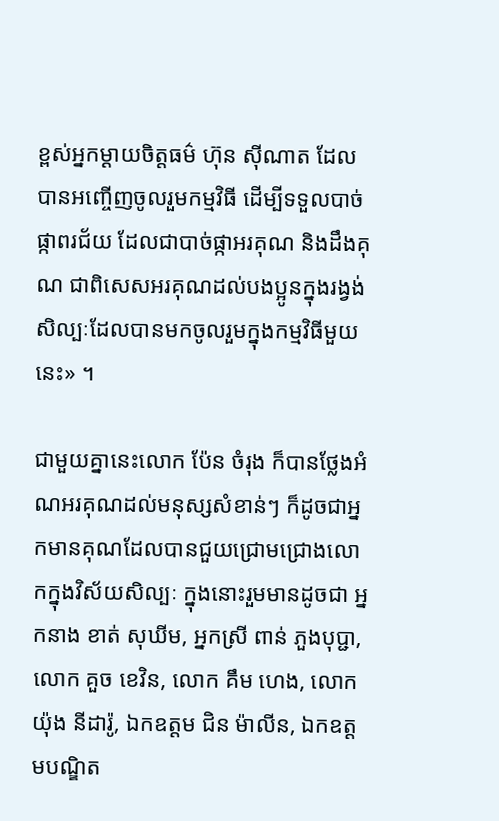ខ្ពស់អ្នកម្ដាយចិត្តធម៌ ហ៊ុន ស៊ីណាត ដែលបានអញ្ចើញចូលរួមកម្មវិធី ដើម្បីទទួលបាច់ផ្កាពរជ័យ ដែលជាបាច់ផ្កាអរគុណ និងដឹងគុណ ជាពិសេសអរគុណដល់បងប្អូនក្នុងរង្វង់សិល្បៈដែលបានមកចូលរួមក្នុងកម្មវិធីមួយនេះ» ។

ជាមួយគ្នានេះលោក ប៉ែន ចំរុង ក៏បានថ្លែងអំណអរគុណដល់មនុស្សសំខាន់ៗ ក៏ដូចជាអ្នកមានគុណដែលបានជួយជ្រោមជ្រោងលោកក្នុងវិស័យសិល្បៈ ក្នុងនោះរួមមានដូចជា អ្នកនាង ខាត់ សុឃីម, អ្នកស្រី ពាន់ ភួងបុប្ជា, លោក គួច ខេវិន, លោក គឹម ហេង, លោក យ៉ុង នីដារ៉ូ, ឯកឧត្ដម ជិន ម៉ាលីន, ឯកឧត្ដមបណ្ឌិត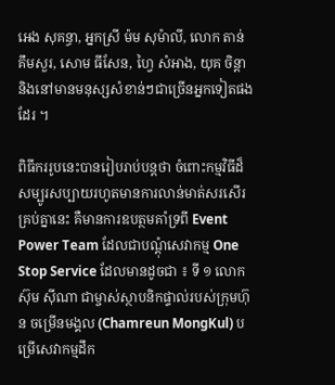អេង សុគន្ធា, អ្នកស្រី ម៉ម សុម៉ាលី, លោក តាន់ គឹមសួរ, សោម ធីសែន, ហ្វៃ សំអាង, យុគ ចិន្តា និងនៅមានមនុស្សសំខាន់ៗជាច្រើនអ្នកទៀតផងដែរ ។

ពិធីកររូបនេះបានរៀបរាប់បន្តថា ចំពោះកម្មវិធីដ៏សម្បូរសប្បាយរហូតមានការលាន់មាត់សរសើរគ្រប់គ្នានេះ គឺមានការឧបត្ថមគាំទ្រពី Event Power Team ដែលជាបណ្ដុំសេវាកម្ម One Stop Service ដែលមានដូចជា ៖ ទី ១ លោក ស៊ុម ស៊ីណា ជាម្ចាស់ស្ថាបនិកផ្ទាល់របស់ក្រុមហ៊ុន ចម្រើនមង្គល (Chamreun MongKul) បម្រើសេវាកម្មដឹក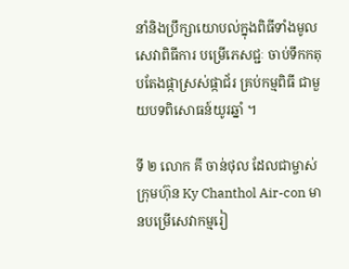នាំនិងប្រឹក្សាយោបល់ក្នុងពិធីទាំងមូលសេវាពិធីការ បម្រើភេសជ្ជៈ ចាប់ទឹកកតុបតែងផ្កាស្រស់ផ្កាជ័រ គ្រប់កម្មពិធី ជាមួយបទពិសោធន៍យូរឆ្នាំ ។

ទី ២ លោក គី ចាន់ថុល ដែលជាម្ចាស់ក្រុមហ៊ុន Ky Chanthol Air-con មានបម្រើសេវាកម្មរៀ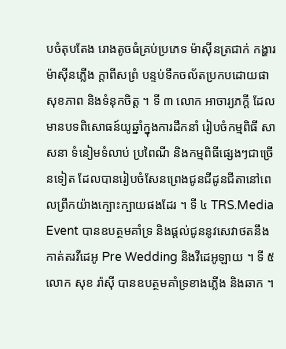បចំតុបតែង រោងតូចធំគ្រប់ប្រភេទ ម៉ាស៊ីនត្រជាក់ កង្ហារ ម៉ាស៊ីនភ្លើង ក្តាពីសព្រំ បន្ទប់ទឹកចល័តប្រកបដោយផាសុខភាព និងទំនុកចិត្ត ។ ទី ៣ លោក អាចារ្យភក្ដី ដែលមានបទពិសោធន៍យូឆ្នាំក្នុងការដឹកនាំ រៀបចំកម្មពិធី សាសនា ទំនៀមទំលាប់ ប្រពៃណី និងកម្មពិធីផ្សេងៗជាច្រើនទៀត ដែលបានរៀបចំសែនព្រេងជូនជីដូនជីតានៅពេលព្រឹកយ៉ាងក្បោះក្បាយផងដែរ ។ ទី ៤ TRS.Media Event បានឧបត្ថមគាំទ្រ និងផ្ដល់ជូននូវសេវាថតនឹងកាត់តរវីដេអូ Pre Wedding និងវីដេអូឡាយ ។ ទី ៥ លោក សុខ រ៉ាស៊ី បានឧបត្ថមគាំទ្រខាងភ្លើង និងឆាក ។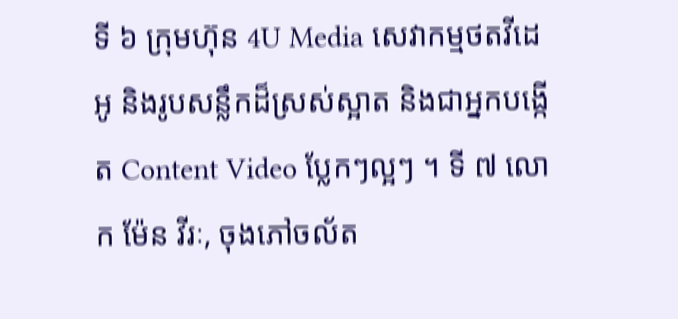ទី ៦ ក្រុមហ៊ុន 4U Media សេវាកម្មថតវីដេអូ និងរូបសន្លឹកដ៏ស្រស់ស្អាត និងជាអ្នកបង្កើត Content Video ប្លែកៗល្អៗ ។ ទី ៧ លោក ម៉ែន វីរៈ, ចុងភៅចល័ត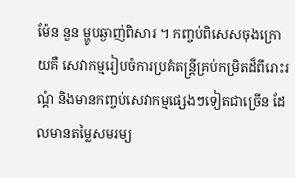ម៉ែន នួន ម្ហូបឆ្ងាញ់ពិសារ ។ កញ្ចប់ពិសេសចុងក្រោយគឺ សេវាកម្មរៀបចំការប្រគំតន្រ្តីគ្រប់កម្រិតដ៏ពីរោះរណ្តំ និងមានកញ្ចប់សេវាកម្មផ្សេងៗទៀតជាច្រើន ដែលមានតម្លៃសមរម្យ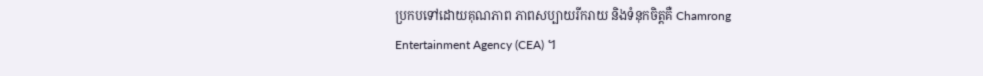ប្រកបទៅដោយគុណភាព ភាពសប្បាយរីករាយ និងទំនុកចិត្តគឺ Chamrong Entertainment Agency (CEA) ។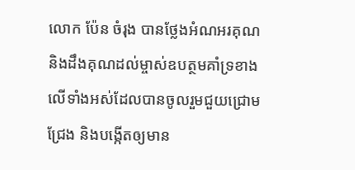លោក ប៉ែន ចំរុង បានថ្លែងអំណអរគុណ និងដឹងគុណដល់ម្ចាស់ឧបត្ថមគាំទ្រខាងលើទាំងអស់ដែលបានចូលរួមជួយជ្រោមជ្រែង និងបង្កើតឲ្យមាន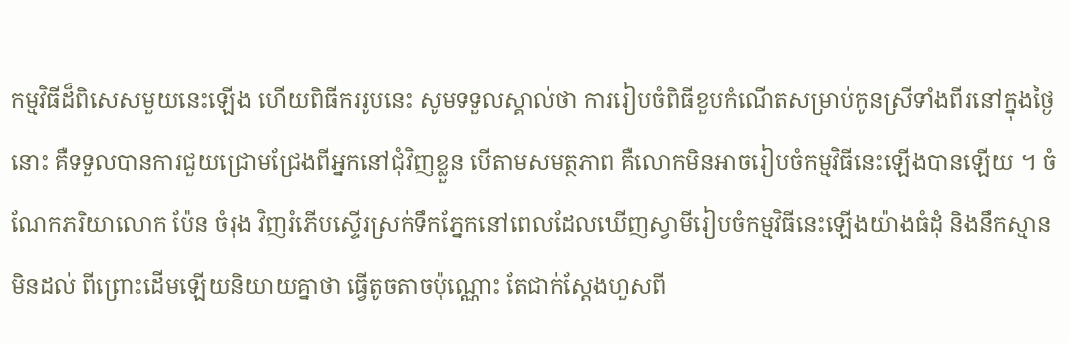កម្មវិធីដ៏ពិសេសមួយនេះឡើង ហើយពិធីកររូបនេះ សូមទទួលស្គាល់ថា ការរៀបចំពិធីខួបកំណើតសម្រាប់កូនស្រីទាំងពីរនៅក្នុងថ្ងៃនោះ គឺទទួលបានការជួយជ្រោមជ្រែងពីអ្នកនៅជុំវិញខ្លួន បើតាមសមត្ថភាព គឺលោកមិនអាចរៀបចំកម្មវិធីនេះឡើងបានឡើយ ។ ចំណែកភរិយាលោក ប៉ែន ចំរុង វិញរំភើបស្ទើរស្រក់ទឹកភ្នែកនៅពេលដែលឃើញស្វាមីរៀបចំកម្មវិធីនេះឡើងយ៉ាងធំដុំ និងនឹកស្មានមិនដល់ ពីព្រោះដើមឡើយនិយាយគ្នាថា ធ្វើតូចតាចប៉ុណ្ណោះ តែជាក់ស្តែងហួសពី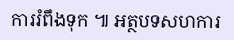ការរំពឹងទុក ៕ អត្ថបទសហការ